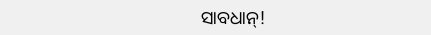ସାବଧାନ୍!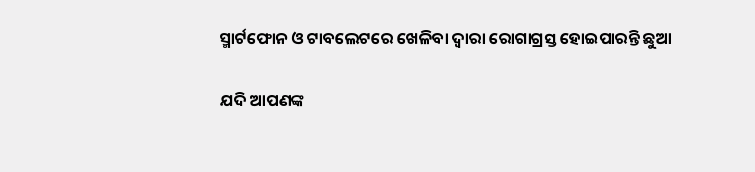ସ୍ମାର୍ଟଫୋନ ଓ ଟାବଲେଟରେ ଖେଳିବା ଦ୍ୱାରା ରୋଗାଗ୍ରସ୍ତ ହୋଇପାରନ୍ତି ଛୁଆ

ଯଦି ଆପଣଙ୍କ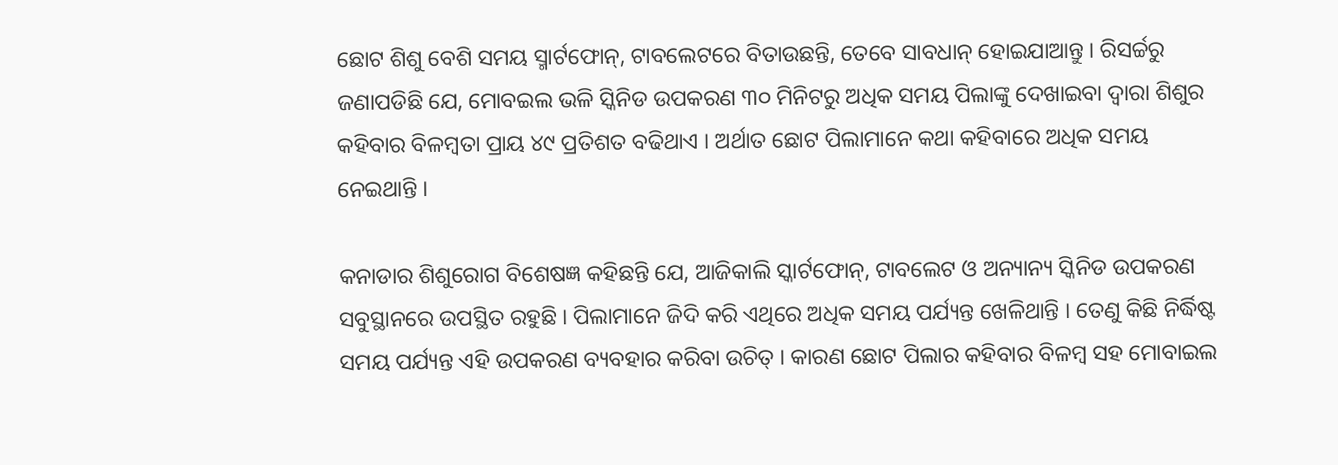ଛୋଟ ଶିଶୁ ବେଶି ସମୟ ସ୍ମାର୍ଟଫୋନ୍, ଟାବଲେଟରେ ବିତାଉଛନ୍ତି, ତେବେ ସାବଧାନ୍ ହୋଇଯାଆନ୍ତୁ । ରିସର୍ଚ୍ଚରୁ ଜଣାପଡିଛି ଯେ, ମୋବଇଲ ଭଳି ସ୍କିନିଡ ଉପକରଣ ୩୦ ମିନିଟରୁ ଅଧିକ ସମୟ ପିଲାଙ୍କୁ ଦେଖାଇବା ଦ୍ୱାରା ଶିଶୁର କହିବାର ବିଳମ୍ବତା ପ୍ରାୟ ୪୯ ପ୍ରତିଶତ ବଢିଥାଏ । ଅର୍ଥାତ ଛୋଟ ପିଲାମାନେ କଥା କହିବାରେ ଅଧିକ ସମୟ ନେଇଥାନ୍ତି ।

କନାଡାର ଶିଶୁରୋଗ ବିଶେଷଜ୍ଞ କହିଛନ୍ତି ଯେ, ଆଜିକାଲି ସ୍କାର୍ଟଫୋନ୍, ଟାବଲେଟ ଓ ଅନ୍ୟାନ୍ୟ ସ୍କିନିଡ ଉପକରଣ ସବୁସ୍ଥାନରେ ଉପସ୍ଥିତ ରହୁଛି । ପିଲାମାନେ ଜିଦି କରି ଏଥିରେ ଅଧିକ ସମୟ ପର୍ଯ୍ୟନ୍ତ ଖେଳିଥାନ୍ତି । ତେଣୁ କିଛି ନିର୍ଦ୍ଧିଷ୍ଟ ସମୟ ପର୍ଯ୍ୟନ୍ତ ଏହି ଉପକରଣ ବ୍ୟବହାର କରିବା ଉଚିତ୍ । କାରଣ ଛୋଟ ପିଲାର କହିବାର ବିଳମ୍ବ ସହ ମୋବାଇଲ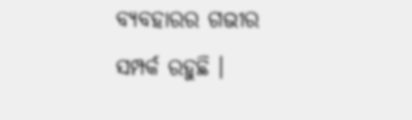ବ୍ୟବହାରର ଗଭୀର ସମ୍ପର୍କ ରହୁଛି ।